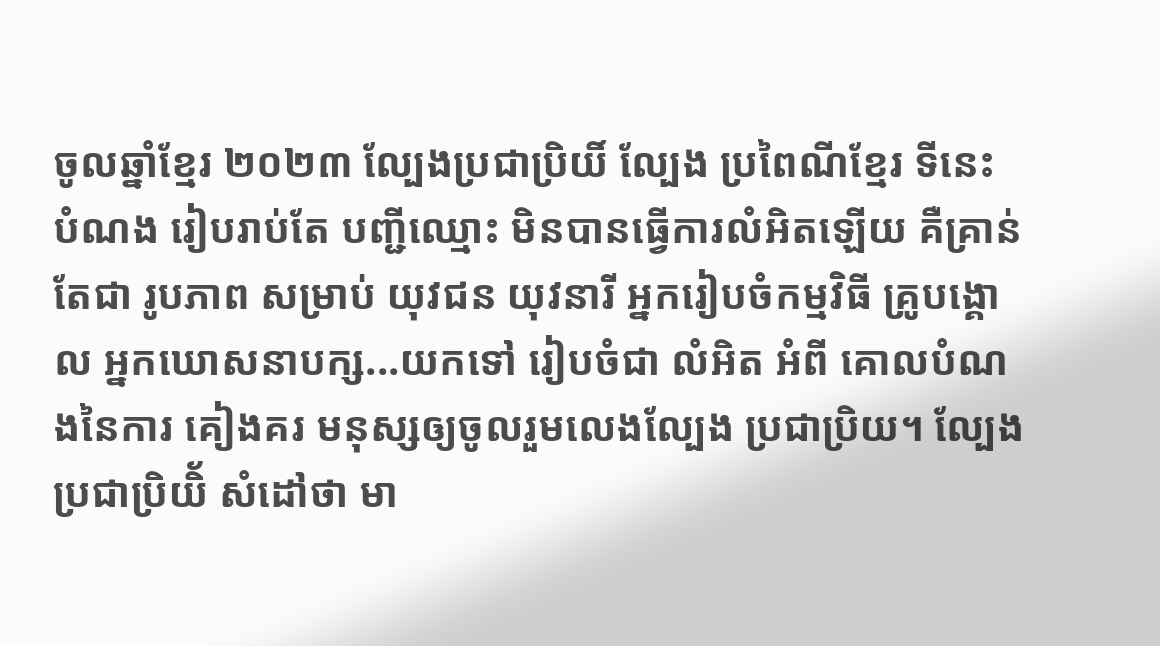ចូលឆ្នាំខ្មែរ ២០២៣ ល្បែងប្រជាប្រិយិ៍ ល្បែង ប្រពៃណីខ្មែរ ទីនេះ បំណង រៀបរាប់តែ បញ្ជីឈ្មោះ មិនបានធ្វើការលំអិតឡើយ គឺគ្រាន់តែជា រូបភាព សម្រាប់ យុវជន យុវនារី អ្នករៀបចំកម្មវិធី គ្រូបង្គោល អ្នកឃោសនាបក្ស...យកទៅ រៀបចំជា លំអិត អំពី គោលបំណងនៃការ គៀងគរ មនុស្សឲ្យចូលរួមលេងល្បែង ប្រជាប្រិយ។ ល្បែងប្រជាប្រិយិ័ សំដៅថា មា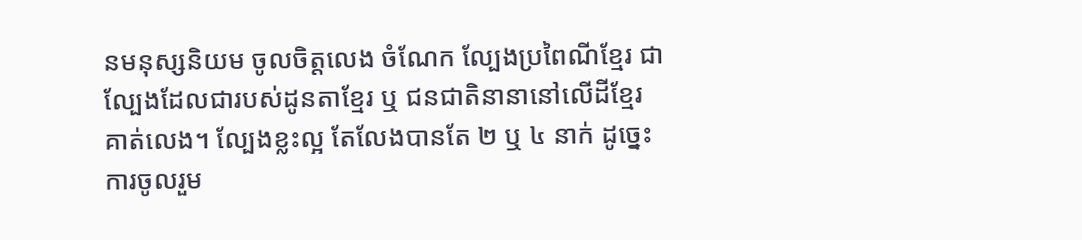នមនុស្សនិយម ចូលចិត្តលេង ចំណែក ល្បែងប្រពៃណីខ្មែរ ជាល្បែងដែលជារបស់ដូនតាខ្មែរ ឬ ជនជាតិនានានៅលើដីខ្មែរគាត់លេង។ ល្បែងខ្លះល្អ តែលែងបានតែ ២ ឬ ៤ នាក់ ដូច្នេះ ការចូលរួម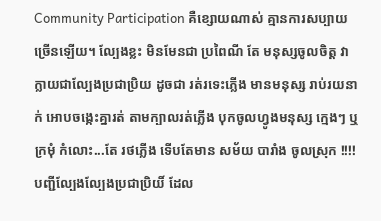Community Participation គឺខ្សោយណាស់ គ្មានការសប្បាយច្រើនឡើយ។ ល្បែងខ្លះ មិនមែនជា ប្រពៃណី តែ មនុស្សចូលចិត្ត វាក្លាយជាល្បែងប្រជាប្រិយ ដូចជា រត់រទេះភ្លើង មានមនុស្ស រាប់រយនាក់ អោបចង្កេះគ្នារត់ តាមក្បាលរត់ភ្លើង បុកចូលហ្វូងមនុស្ស ក្មេងៗ ឬ ក្រមុំ កំលោះ...តែ រថភ្លើង ទើបតែមាន សម័យ បារាំង ចូលស្រុក !!!! បញ្ជីល្បែងល្បែងប្រជាប្រិយិ៍ ដែល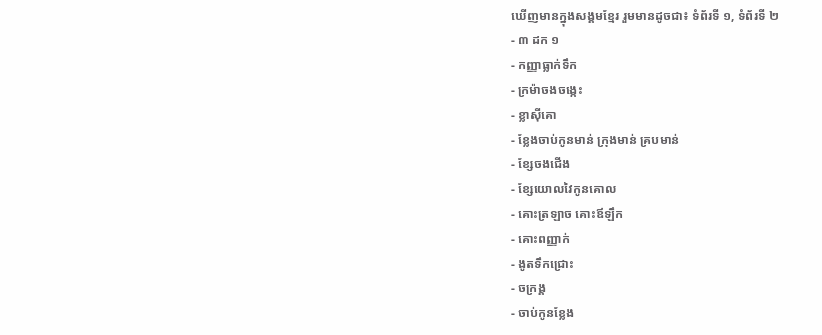ឃើញមានក្នុងសង្គមខ្មែរ រួមមានដូចជា៖ ទំព័រទី ១, ទំព័រទី ២
- ៣ ដក ១
- កញ្ញាធ្លាក់ទឹក
- ក្រម៉ាចងចង្កេះ
- ខ្លាស៊ីគោ
- ខ្លែងចាប់កូនមាន់ ក្រុងមាន់ គ្របមាន់
- ខ្សែចងជើង
- ខ្សែយោលវៃកូនគោល
- គោះត្រឡាច គោះឪឡឹក
- គោះពញ្ញាក់
- ងូតទឹកជ្រោះ
- ចក្រង្គ
- ចាប់កូនខ្លែង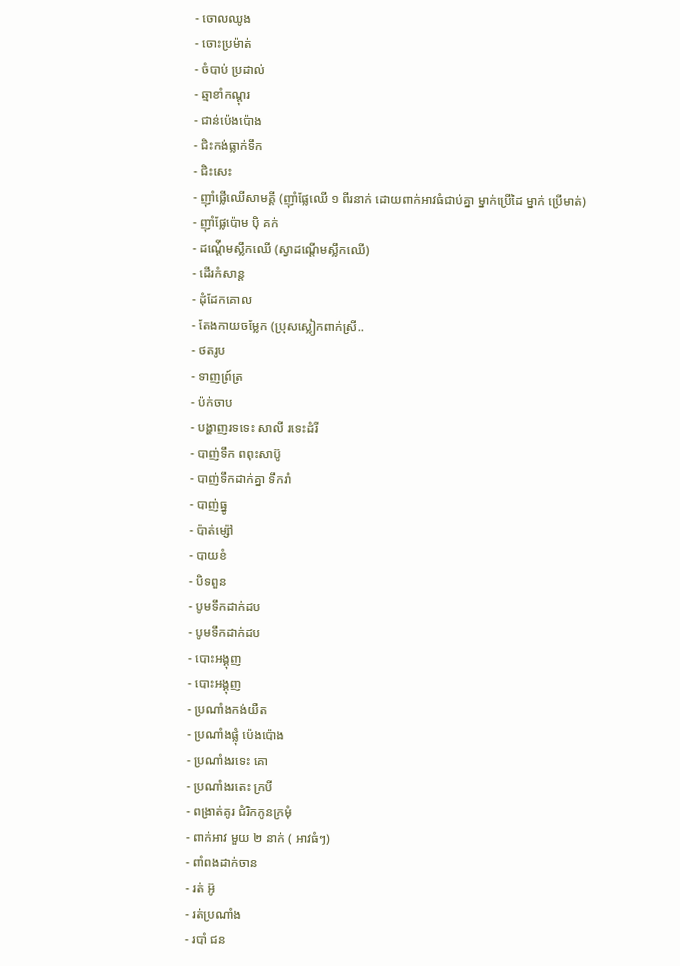- ចោលឈូង
- ចោះប្រម៉ាត់
- ចំបាប់ ប្រដាល់
- ឆ្មាខាំកណ្តុរ
- ជាន់ប៉េងប៉ោង
- ជិះកង់ធ្លាក់ទឹក
- ជិះសេះ
- ញ៉ាំផ្លើឈើសាមគ្គី (ញ៉ាំផ្លែឈើ ១ ពីរនាក់ ដោយពាក់អាវធំជាប់គ្នា ម្នាក់ប្រើដៃ ម្នាក់ ប្រើមាត់)
- ញ៉ាំផ្លែប៉ោម បុិ គក់
- ដណ្ត់ើមស្លឹកឈើ (ស្វាដណ្តើមស្លឹកឈើ)
- ដើរកំសាន្ត
- ដុំដែកគោល
- តែងកាយចម្លែក (ប្រុសស្លៀកពាក់ស្រី..
- ថតរូប
- ទាញព្រ៍ត្រ
- ប៉ក់ចាប
- បង្ហាញរទទេះ សាលី រទេះដំរី
- បាញ់ទឹក ពពុះសាប៊ូ
- បាញ់ទឹកដាក់គ្នា ទឹករាំ
- បាញ់ធ្នូ
- ប៉ាត់ម្ស៉ៅ
- បាយខំ
- បិទពួន
- បូមទឹកដាក់ដប
- បូមទឹកដាក់ដប
- បោះអង្គុញ
- បោះអង្គុញ
- ប្រណាំងកង់យឺត
- ប្រណាំងផ្លុំ ប៉េងប៉ោង
- ប្រណាំងរទេះ គោ
- ប្រណាំងរតេះ ក្របី
- ពង្រាត់គូរ ជំរិកកូនក្រមុំ
- ពាក់អាវ មួយ ២ នាក់ ( អាវធំៗ)
- ពាំពងដាក់ចាន
- រត់ អ៊ូ
- រត់ប្រណាំង
- របាំ ជន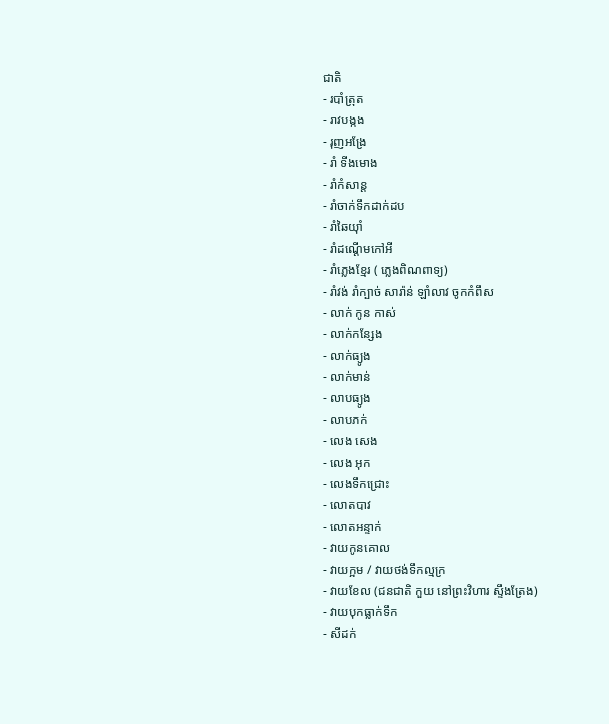ជាតិ
- របាំត្រុត
- រាវបង្កង
- រុញអង្រែ
- រាំ ទីងមោង
- រាំកំសាន្ត
- រាំចាក់ទឹកដាក់ដប
- រាំឆៃយ៉ាំ
- រាំដណ្តើមកៅអី
- រាំភ្លេងខ្មែរ ( ភ្លេងពិណពាទ្យ)
- រាំវង់ រាំក្បាច់ សារ៉ាន់ ឡាំលាវ ចូកកំពឹស
- លាក់ កូន កាស់
- លាក់កន្សែង
- លាក់ធ្យូង
- លាក់មាន់
- លាបធ្យូង
- លាបភក់
- លេង សេង
- លេង អុក
- លេងទឹកជ្រោះ
- លោតបាវ
- លោតអន្ទាក់
- វាយកូនគោល
- វាយក្អម / វាយថង់ទឹកល្មក្រ
- វាយខែល (ជនជាតិ កួយ នៅព្រះវិហារ ស្ទឹងត្រែង)
- វាយបុកធ្លាក់ទឹក
- សីដក់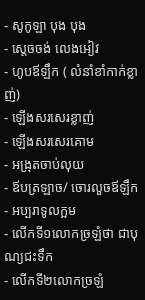- សូកូឡា បុង បុង
- ស្តេចចង់ លេងអៀវ
- ហូបឪឡឹក ( លំនាំខាំកាក់ខ្លាញ់)
- ឡើងសរសេរខ្លាញ់
- ឡើងសរសេរគោម
- អង្រុតចាប់លុយ
- ឪបត្រឡាច/ ចោរលួចឪឡឹក
- អប្បរាទូលក្អម
- លើកទី១លោកច្រឡំថា ជាបុណ្យជះទឹក
- លើកទី២លោកច្រឡំ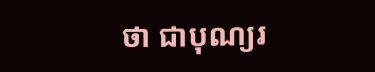ថា ជាបុណ្យរ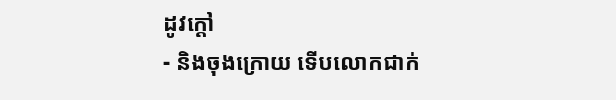ដូវក្ដៅ
- និងចុងក្រោយ ទើបលោកជាក់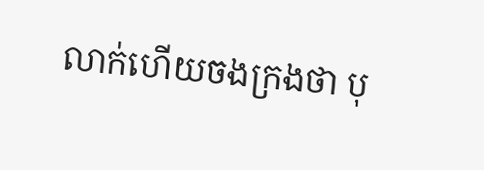លាក់ហើយចងក្រងថា បុ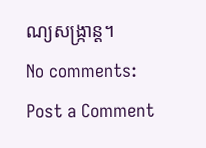ណ្យសង្ក្រាន្ដ។
No comments:
Post a Comment